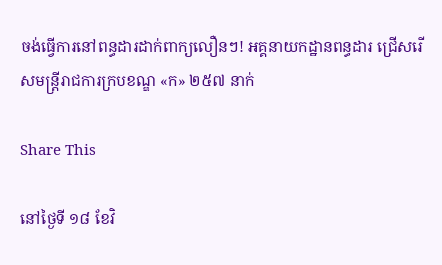ចង់ធ្វើការនៅពន្ធដារដាក់ពាក្យលឿនៗ! អគ្គនាយកដ្ឋានពន្ធដារ ជ្រើសរើសមន្ត្រីរាជការក្របខណ្ឌ «ក» ២៥៧ នាក់

Share This

នៅថ្ងៃទី ១៨ ខែវិ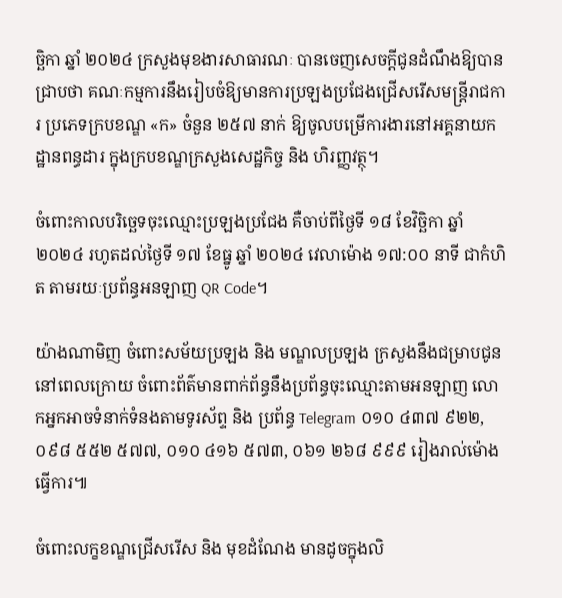ច្ឆិកា ឆ្នាំ ២០២៤ ក្រសួងមុខងារសាធារណៈ បានចេញសេចក្ដីជូនដំណឹងឱ្យបានជ្រាបថា គណៈកម្មការនឹងរៀបចំឱ្យមានការប្រឡងប្រជែងជ្រើសរើសមន្រ្តីរាជការ ប្រភេទក្របខណ្ឌ «ក» ចំនួន ២៥៧ នាក់ ឱ្យចូលបម្រើការងារនៅអគ្គនាយកដ្ឋានពន្ធដារ ក្នុងក្របខណ្ឌក្រសួងសេដ្ឋកិច្ច និង ហិរញ្ញវត្ថុ។

ចំពោះកាលបរិច្ឆេទចុះឈ្មោះប្រឡងប្រជែង គឺចាប់ពីថ្ងៃទី ១៨ ខែវិច្ឆិកា ឆ្នាំ ២០២៤ រហូតដល់ថ្ងៃទី ១៧ ខែធ្នូ ឆ្នាំ ២០២៤ វេលាម៉ោង ១៧:០០ នាទី ជាកំហិត តាមរយៈប្រព័ន្ធអនឡាញ QR Code។

យ៉ាងណាមិញ ចំពោះសម័យប្រឡង និង មណ្ឌលប្រឡង ក្រសួងនឹងជម្រាបជូននៅពេលក្រោយ ចំពោះព័ត៌មានពាក់ព័ន្ធនឹងប្រព័ន្ធចុះឈ្មោះតាមអនឡាញ លោកអ្នកអាចទំនាក់ទំនងតាមទូរស័ព្ទ និង ប្រព័ន្ធ Telegram ០១០ ៤៣៧ ៩២២, ០៩៨ ៥៥២ ៥៧៧, ០១០ ៤១៦ ៥៧៣, ០៦១ ២៦៨ ៩៩៩ រៀងរាល់ម៉ោងធ្វើការ៕

ចំពោះលក្ខខណ្ឌជ្រើសរើស និង មុខដំណែង មានដូចក្នុងលិ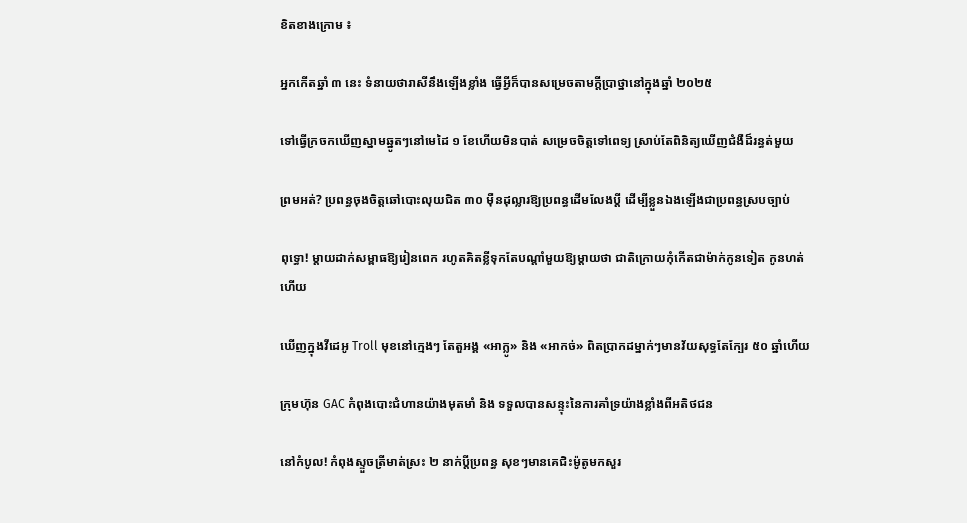ខិតខាងក្រោម ៖

អ្នកកើតឆ្នាំ ៣ នេះ ទំនាយថារាសីនឹងឡើងខ្លាំង ធ្វើអ្វីក៏បានសម្រេចតាមក្ដីប្រាថ្នានៅក្នុងឆ្នាំ ២០២៥

ទៅធ្វើក្រចកឃើញស្នាមឆ្នូតៗនៅមេដៃ ១ ខែហើយមិនបាត់ សម្រេចចិត្តទៅពេទ្យ ស្រាប់តែពិនិត្យឃើញជំងឺដ៏រន្ធត់មួយ

ព្រមអត់? ប្រពន្ធចុងចិត្តឆៅបោះលុយជិត ៣០ ម៉ឺនដុល្លារឱ្យប្រពន្ធដើមលែងប្តី ដើម្បីខ្លួនឯងឡើងជាប្រពន្ធស្របច្បាប់

ពុទ្ធោ! ម្ដាយដាក់សម្ពាធឱ្យរៀនពេក រហូតគិតខ្លីទុកតែបណ្ដាំមួយឱ្យម្តាយថា ជាតិក្រោយកុំកើតជាម៉ាក់កូនទៀត កូនហត់ហើយ

ឃើញក្នុងវីដេអូ Troll មុខនៅក្មេងៗ តែតួអង្គ «អាក្លូ» និង «អាកច់» ពិតប្រាកដម្នាក់ៗមានវ័យសុទ្ធតែក្បែរ ៥០ ឆ្នាំហើយ

ក្រុមហ៊ុន GAC កំពុងបោះជំហានយ៉ាងមុតមាំ និង ទទួលបានសន្ទុះនៃការគាំទ្រយ៉ាងខ្លាំងពីអតិថជន

នៅកំបូល! កំពុងស្ទួចត្រីមាត់ស្រះ ២ នាក់ប្ដីប្រពន្ធ សុខៗមានគេជិះម៉ូតូមកសួរ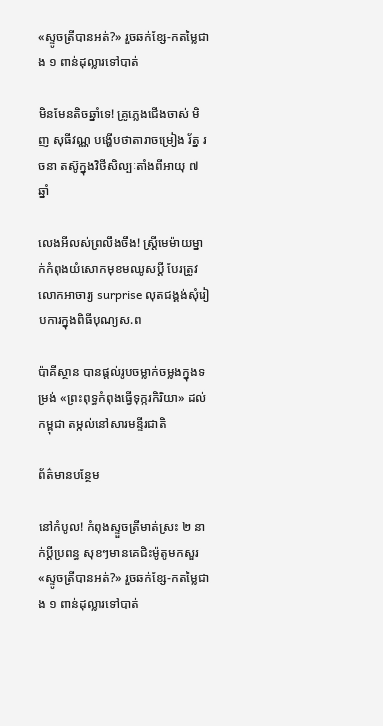«ស្ទូចត្រីបានអត់?» រួចឆក់ខ្សែ-កតម្លៃជាង ១ ពាន់ដុល្លារទៅបាត់

មិនមែនតិចឆ្នាំទេ! គ្រូភ្លេងជើងចាស់ មិញ សុធីវណ្ណ បង្ហើបថាតារាចម្រៀង រ័ត្ន រចនា តស៊ូក្នុងវិថីសិល្បៈតាំងពីអាយុ ៧ ឆ្នាំ

លេងអីលស់ព្រលឹងចឹង! ស្ត្រីមេម៉ាយម្នាក់កំពុងយំសោកមុខមឈូសប្ដី បែរត្រូវលោកអាចារ្យ surprise លុតជង្គង់សុំរៀបការក្នុងពិធីបុណ្យស.ព

ប៉ាគីស្ថាន បានផ្តល់រូបចម្លាក់ចម្លងក្នុងទម្រង់ «ព្រះពុទ្ធកំពុងធ្វើទុក្ករកិរិយា» ដល់កម្ពុជា តម្កល់នៅសារមន្ទីរជាតិ

ព័ត៌មានបន្ថែម

នៅកំបូល! កំពុងស្ទួចត្រីមាត់ស្រះ ២ នាក់ប្ដីប្រពន្ធ សុខៗមានគេជិះម៉ូតូមកសួរ «ស្ទូចត្រីបានអត់?» រួចឆក់ខ្សែ-កតម្លៃជាង ១ ពាន់ដុល្លារទៅបាត់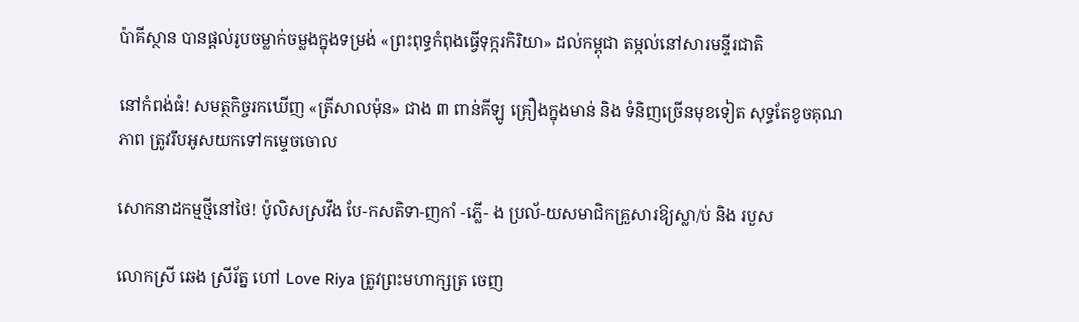ប៉ាគីស្ថាន បានផ្តល់រូបចម្លាក់ចម្លងក្នុងទម្រង់ «ព្រះពុទ្ធកំពុងធ្វើទុក្ករកិរិយា» ដល់កម្ពុជា តម្កល់នៅសារមន្ទីរជាតិ

នៅកំពង់ធំ! សមត្ថកិច្ចរកឃើញ «ត្រីសាលម៉ុន» ជាង ៣ ពាន់គីឡូ គ្រឿងក្នុងមាន់ និង ទំនិញច្រើនមុខទៀត សុទ្ធតែខូចគុណភាព ត្រូវរឹបអូសយកទៅកម្ទេចចោល

សោកនាដកម្មថ្មីនៅថៃ! ប៉ូលិសស្រវឹង បែ-កសតិទា-ញកាំ -ភ្លើ- ង ប្រល័-យសមាជិកគ្រួសារឱ្យស្លា/ប់ និង របួស

លោកស្រី ឆេង ស្រីរ័ត្ន ហៅ Love Riya ត្រូវព្រះមហាក្សត្រ ចេញ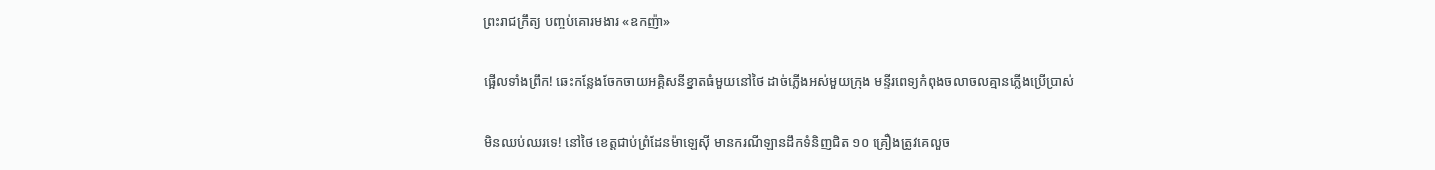ព្រះរាជក្រឹត្យ បញ្ចប់គោរមងារ «ឧកញ៉ា»

ផ្អើលទាំងព្រឹក! ឆេះកន្លែងចែកចាយអគ្គិសនីខ្នាតធំមួយនៅថៃ ដាច់ភ្លើងអស់មួយក្រុង មន្ទីរពេទ្យកំពុងចលាចលគ្មានភ្លើងប្រើប្រាស់

មិនឈប់ឈរទេ! នៅថៃ ខេត្តជាប់ព្រំដែនម៉ាឡេស៊ី មានករណីឡានដឹកទំនិញជិត ១០ គ្រឿងត្រូវគេលួច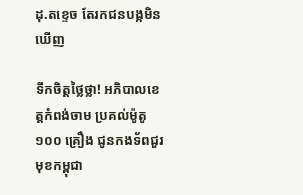ដុ.តខ្ទេច តែរកជនបង្កមិនឃើញ

ទឹកចិត្តថ្លៃថ្លា! អភិបាលខេត្តកំពង់ចាម ប្រគល់ម៉ូតូ ១០០ គ្រឿង ជូនកងទ័ពជួរមុខកម្ពុជា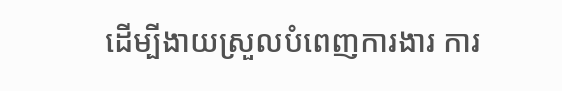ដើម្បីងាយស្រួលបំពេញការងារ ការ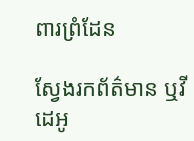ពារព្រំដែន

ស្វែងរកព័ត៌មាន ឬវីដេអូ